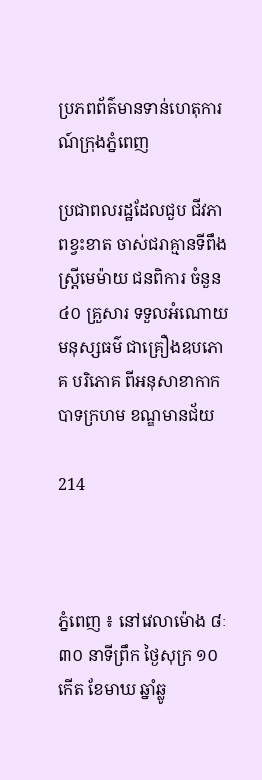ប្រភពព័ត៌មានទាន់ហេតុការណ៍ក្រុងភ្នំពេញ

ប្រជាពលរដ្ឋដែលជួប ជីវភាពខ្វះខាត ចាស់ជរាគ្មានទីពឹង ស្តី្រមេម៉ាយ ជនពិការ ចំនួន ៤០ គ្រួសារ ទទួលអំណោយមនុស្សធម៌ ជាគ្រឿងឧបភោគ បរិភោគ ពីអនុសាខាកាកបាទក្រហម ខណ្ឌមានជ័យ

214



ភ្នំពេញ ៖ នៅវេលាម៉ោង ៨ៈ៣០ នាទីព្រឹក ថ្ងៃសុក្រ ១០កើត ខែមាឃ ឆ្នាំឆ្លូ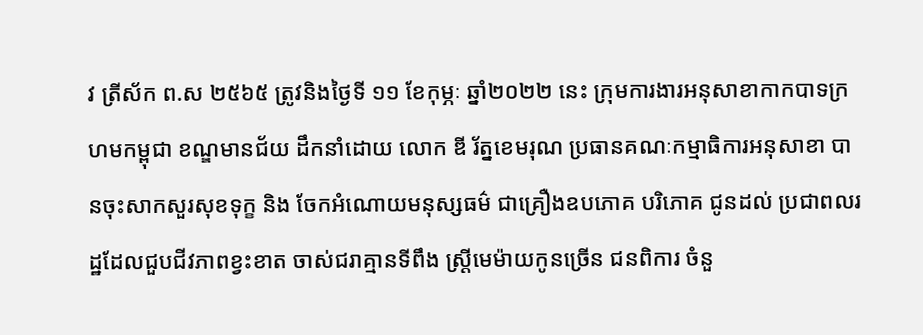វ ត្រីស័ក ព.ស ២៥៦៥ ត្រូវនិងថ្ងៃទី ១១ ខែកុម្ភៈ ឆ្នាំ២០២២ នេះ ក្រុមការងារអនុសាខាកាកបាទក្រហមកម្ពុជា ខណ្ឌមានជ័យ ដឹកនាំដោយ លោក ឌី រ័ត្នខេមរុណ ប្រធានគណៈកម្មាធិការអនុសាខា បានចុះសាកសួរសុខទុក្ខ និង ចែកអំណោយមនុស្សធម៌ ជាគ្រឿងឧបភោគ បរិភោគ ជូនដល់ ប្រជាពលរដ្ឋដែលជួបជីវភាពខ្វះខាត ចាស់ជរាគ្មានទីពឹង ស្តី្រមេម៉ាយកូនច្រើន ជនពិការ ចំនួ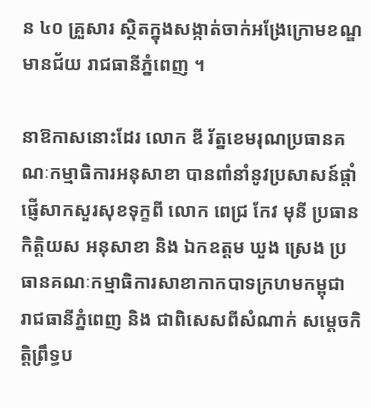ន ៤០ គ្រួសារ ស្ថិតក្នុងសង្កាត់ចាក់អង្រែក្រោមខណ្ឌមានជ័យ រាជធានីភ្នំពេញ ។

នាឱកាសនោះដែរ លោក ឌី រ័ត្នខេមរុណប្រធានគណៈកម្មាធិការអនុសាខា បានពាំនាំនូវប្រសាសន៍ផ្តាំផ្ញើសាកសួរសុខទុក្ខពី លោក ពេជ្រ កែវ មុនី ប្រធានកិត្តិយស អនុសាខា និង ឯកឧត្តម ឃួង ស្រេង ប្រធានគណៈកម្មាធិការសាខាកាកបាទក្រហមកម្ពុជា រាជធានីភ្នំពេញ និង ជាពិសេសពីសំណាក់ សម្តេចកិត្តិព្រឹទ្ធប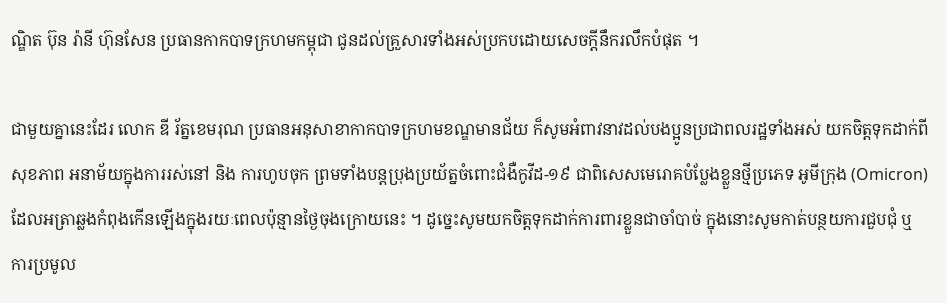ណ្ឌិត ប៊ុន រ៉ានី ហ៊ុនសែន ប្រធានកាកបាទក្រហមកម្ពុជា ជូនដល់គ្រួសារទាំងអស់ប្រកបដោយសេចក្តីនឹករលឹកបំផុត ។

ជាមួយគ្នានេះដែរ លោក ឌី រ័ត្នខេមរុណ ប្រធានអនុសាខាកាកបាទក្រហមខណ្ឌមានជ័យ ក៏សូមអំពាវនាវដល់បងប្អូនប្រជាពលរដ្ឋទាំងអស់ យកចិត្តទុកដាក់ពីសុខភាព អនាម័យក្នុងការរស់នៅ និង ការហូបចុក ព្រមទាំងបន្តប្រុងប្រយ័ត្នចំពោះជំងឺកូវីដ-១៩ ជាពិសេសមេរោគបំប្លែងខ្លួនថ្មីប្រភេទ អូមីក្រុង (Omicron) ដែលអត្រាឆ្លងកំពុងកើនឡើងក្នុងរយៈពេលប៉ុន្មានថ្ងៃចុងក្រោយនេះ ។ ដូច្នេះសូមយកចិត្តទុកដាក់ការពារខ្លួនជាចាំបាច់ ក្នុងនោះសូមកាត់បន្ថយការជួបជុំ ឬ ការប្រមូល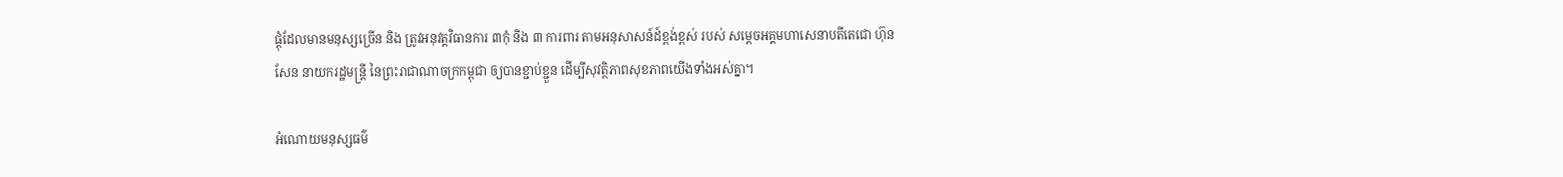ផ្តុំដែលមានមនុស្សច្រើន និង ត្រូវអនុវត្តវិធានការ ៣កុំ និង ៣ ការពារ តាមអនុសាសន៍ដ៍ខ្ពង់ខ្ពស់ របស់ សម្តេចអគ្គមហាសេនាបតីតេជោ ហ៊ុន សែន នាយករដ្ឋមន្ត្រី នៃព្រះរាជាណាចក្រកម្ពុជា ឲ្យបានខ្ជាប់ខ្ជួន ដើម្បីសុវត្ថិភាពសុខភាពយើងទាំងអស់គ្នា។

អំណោយមនុស្សធម៌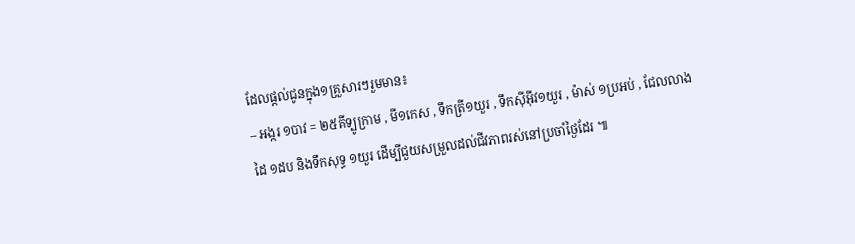ដែលផ្តល់ជូនក្នុង១គ្រួសារៗរួមមាន៖
– អង្ករ ១បាវ = ២៥គីទ្បូក្រាម , មី១កេស , ទឹកត្រី១យួរ , ទឹកសុីអុីវ១យួរ , ម៉ាស់ ១ប្រអប់ , ជែលលាងដៃ ១ដប និងទឹកសុទ្ធ ១យួរ ដើម្បីជួយសម្រួលដល់ជីវភាពរស់នៅប្រចាំថ្ងៃដែរ ៕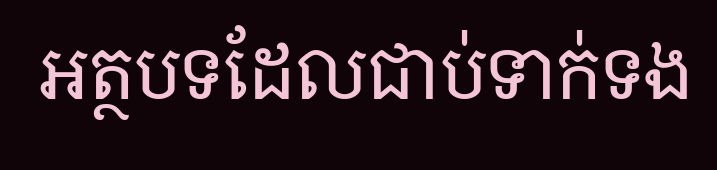អត្ថបទដែលជាប់ទាក់ទង